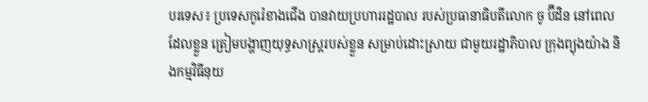បរទេស៖ ប្រទេសកូរ៉េខាងជើង បានវាយប្រហាររដ្ឋបាល របស់ប្រធានាធិបតីលោក ចូ ប៊ីដិន នៅពេលដែលខ្លួន ត្រៀមបង្ហាញយុទ្ធសាស្ត្ររបស់ខ្លួន សម្រាប់ដោះស្រាយ ជាមួយរដ្ឋាភិបាល ក្រុងព្យុងយ៉ាង និងកម្មវិធីនុយ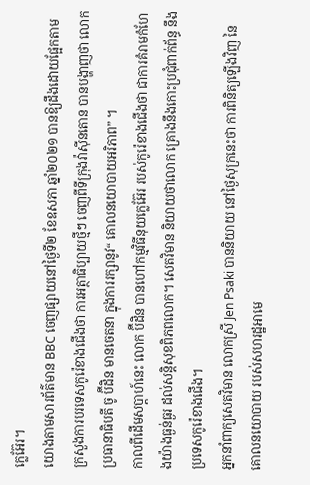ក្លេអ៊ែរ។
យោងតាមសារព័ត៌មាន BBC ចេញផ្សាយនៅថ្ងៃទី២ ខែឧសភា ឆ្នាំ២០២១ បានឱ្យដឹងដោយផ្អែកតាម ក្រសួងការបរទេសកូរ៉េខាងជើងថា ការអត្ថាធិប្បាយថ្មីៗ ចេញពីទីក្រុងវ៉ាស៊ីនតោន បានបង្ហាញថា លោកប្រធានាធិបតី ចូ ប៊ីដិន មានចេតនា ក្នុងការរក្សានូវ“ គោលនយោបាយអរិភាព” ។
កាលពីដើមសប្តាហ៍នេះ លោក ប៊ីដិន បានហៅកម្មវិធីនុយក្លេអ៊ែរ របស់កូរ៉េខាងជើងថា ជាការគំរាមកំហែងយ៉ាងធ្ងន់ធ្ងរ ដល់សន្តិសុខពិភពលោក។ សេតវិមាន និយាយថាលោក គ្រោងនឹងកោះប្រជុំពាក់ព័ន្ធ នឹងប្រទេសកូរ៉េខាងជើង។
អ្នកនាំពាក្យសេតវិមាន លោកស្រី Jen Psaki បាននិយាយ នៅថ្ងៃសុក្រនេះថា ការពិនិត្យឡើងវិញ នៃគោលនយោបាយ របស់សហរដ្ឋអាមេ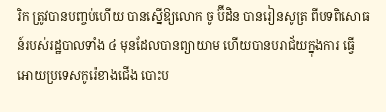រិក ត្រូវបានបញ្ចប់ហើយ បានស្នើឱ្យលោក ចូ ប៊ីដិន បានរៀនសូត្រ ពីបទពិសោធន៍របស់រដ្ឋបាលទាំង ៤ មុនដែលបានព្យាយាម ហើយបានបរាជ័យក្នុងការ ធ្វើអោយប្រទេសកូរ៉េខាងជើង បោះប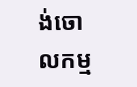ង់ចោលកម្ម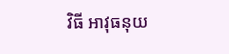វិធី អាវុធនុយ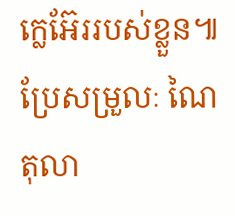ក្លេអ៊ែររបស់ខ្លួន៕ ប្រែសម្រួលៈ ណៃ តុលា